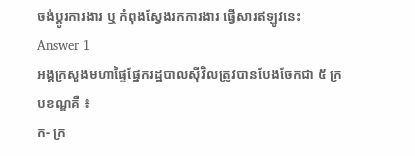ចង់ប្តូរការងារ ឬ កំពុងស្វែងរកការងារ ផ្វើសារឥឡូវនេះ
Answer 1
អង្គក្រសួងមហាផ្ទៃផ្នែករដ្ឋបាលស៊ីវិលត្រូវបានបែងចែកជា ៥ ក្របខណ្ឌគឺ ៖
ក- ក្រ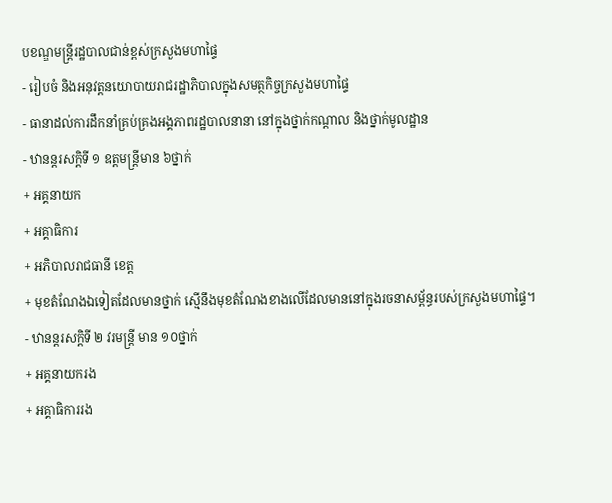បខណ្ឌមន្ត្រីរដ្ឋបាលជាន់ខ្ពស់ក្រសួងមហាផ្ទៃ
- រៀបចំ និងអនុវត្តនយោបាយរាជរដ្ឋាភិបាលក្នុងសមត្ថកិច្ចក្រសួងមហាផ្ទៃ
- ធានាដល់ការដឹកនាំគ្រប់គ្រងអង្គភាពរដ្ឋបាលនានា នៅក្នុងថ្នាក់កណ្តាល និងថ្នាក់មូលដ្ឋាន
- ឋានន្តរសក្តិទី ១ ឧត្តមន្ត្រីមាន ៦ថ្នាក់
+ អគ្គនាយក
+ អគ្គាធិការ
+ អភិបាលរាជធានី ខេត្ត
+ មុខតំណែងឯទៀតដែលមានថ្នាក់ ស្មើនឹងមុខតំណែងខាងលើដែលមាននៅក្នុងរចនាសម្ព័ន្ធរបស់ក្រសួងមហាផ្ទៃ។
- ឋានន្តរសក្តិទី ២ វរមន្ត្រី មាន ១០ថ្នាក់
+ អគ្គនាយករង
+ អគ្គាធិការរង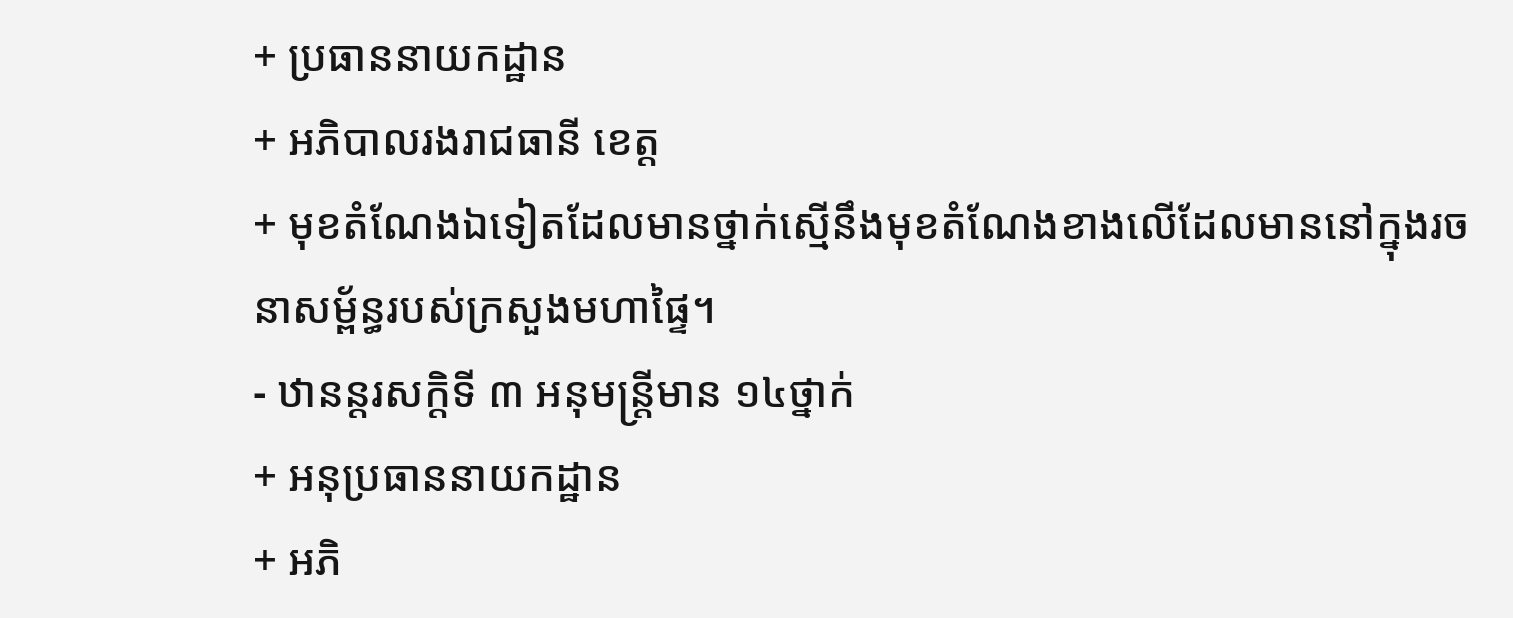+ ប្រធាននាយកដ្ឋាន
+ អភិបាលរងរាជធានី ខេត្ត
+ មុខតំណែងឯទៀតដែលមានថ្នាក់ស្មើនឹងមុខតំណែងខាងលើដែលមាននៅក្នុងរចនាសម្ព័ន្ធរបស់ក្រសួងមហាផ្ទៃ។
- ឋានន្តរសក្តិទី ៣ អនុមន្ត្រីមាន ១៤ថ្នាក់
+ អនុប្រធាននាយកដ្ឋាន
+ អភិ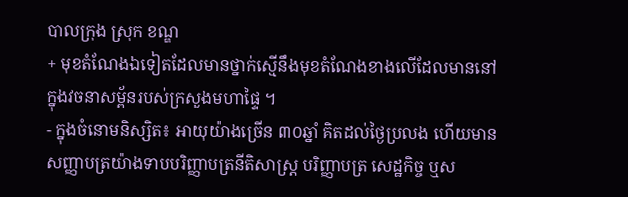បាលក្រុង ស្រុក ខណ្ឌ
+ មុខតំណែងឯទៀតដែលមានថ្នាក់ស្មើនឹងមុខតំណែងខាងលើដែលមាននៅក្នុងវចនាសម្ព័នរបស់ក្រសួងមហាផ្ទៃ ។
- ក្នុងចំនោមនិស្សិត៖ អាយុយ៉ាងច្រើន ៣០ឆ្នាំ គិតដល់ថ្ងៃប្រលង ហើយមានសញ្ញាបត្រយ៉ាងទាបបរិញ្ញាបត្រនីតិសាស្ត្រ បរិញ្ញាបត្រ សេដ្ឋកិច្ច ឬស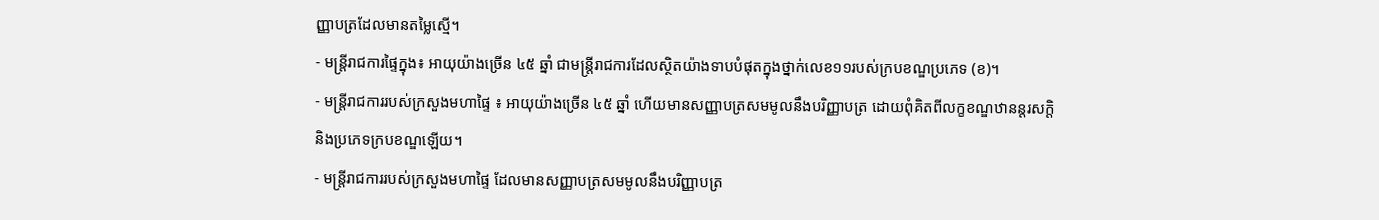ញ្ញាបត្រដែលមានតម្លៃស្មើ។
- មន្ត្រីរាជការផ្ទៃក្នុង៖ អាយុយ៉ាងច្រើន ៤៥ ឆ្នាំ ជាមន្ត្រីរាជការដែលស្ថិតយ៉ាងទាបបំផុតក្នុងថ្នាក់លេខ១១របស់ក្របខណ្ឌប្រភេទ (ខ)។
- មន្ត្រីរាជការរបស់ក្រសួងមហាផ្ទៃ ៖ អាយុយ៉ាងច្រើន ៤៥ ឆ្នាំ ហើយមានសញ្ញាបត្រសមមូលនឹងបរិញ្ញាបត្រ ដោយពុំគិតពីលក្ខខណ្ឌឋានន្តរសក្តិ និងប្រភេទក្របខណ្ឌឡើយ។
- មន្ត្រីរាជការរបស់ក្រសួងមហាផ្ទៃ ដែលមានសញ្ញាបត្រសមមូលនឹងបរិញ្ញាបត្រ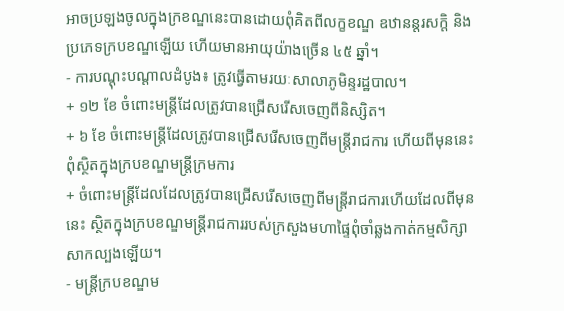អាចប្រឡងចូលក្នុងក្រខណ្ឌនេះបានដោយពុំគិតពីលក្ខខណ្ឌ ឧឋានន្តរសក្តិ និងប្រភេទក្របខណ្ឌឡើយ ហើយមានអាយុយ៉ាងច្រើន ៤៥ ឆ្នាំ។
- ការបណ្តុះបណ្តាលដំបូង៖ ត្រូវធ្វើតាមរយៈសាលាភូមិន្ទរដ្ឋបាល។
+ ១២ ខែ ចំពោះមន្ត្រីដែលត្រូវបានជ្រើសរើសចេញពីនិស្សិត។
+ ៦ ខែ ចំពោះមន្ត្រីដែលត្រូវបានជ្រើសរើសចេញពីមន្ត្រីរាជការ ហើយពីមុននេះពុំស្ថិតក្នុងក្របខណ្ឌមន្ត្រីក្រមការ
+ ចំពោះមន្ត្រីដែលដែលត្រូវបានជ្រើសរើសចេញពីមន្ត្រីរាជការហើយដែលពីមុននេះ ស្ថិតក្នុងក្របខណ្ឌមន្ត្រីរាជការរបស់ក្រសួងមហាផ្ទៃពុំចាំឆ្លងកាត់កម្មសិក្សាសាកល្បងឡើយ។
- មន្ត្រីក្របខណ្ឌម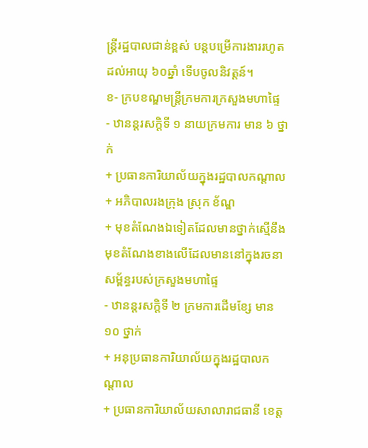ន្ត្រីរដ្ឋបាលជាន់ខ្ពស់ បន្តបម្រើការងាររហូតដល់អាយុ ៦០ឆ្នាំ ទើបចូលនិវត្តន៍។
ខ- ក្របខណ្ឌមន្ត្រីក្រមការក្រសួងមហាផ្ទៃ
- ឋានន្តរសក្តិទី ១ នាយក្រមការ មាន ៦ ថ្នាក់
+ ប្រធានការិយាល័យក្នុងរដ្ឋបាលកណ្តាល
+ អភិបាលរងក្រុង ស្រុក ខ័ណ្ឌ
+ មុខតំណែងឯទៀតដែលមានថ្នាក់ស្មើនឹងមុខតំណែងខាងលើដែលមាននៅក្នុងរចនាសម្ព័ន្ធរបស់ក្រសួងមហាផ្ទៃ
- ឋានន្តរសក្តិទី ២ ក្រមការដើមខ្សែ មាន ១០ ថ្នាក់
+ អនុប្រធានការិយាល័យក្នុងរដ្ឋបាលកណ្តាល
+ ប្រធានការិយាល័យសាលារាជធានី ខេត្ត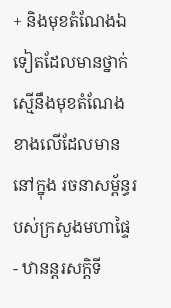+ និងមុខតំណែងឯទៀតដែលមានថ្នាក់ស្មើនឹងមុខតំណែងខាងលើដែលមាននៅក្នុង រចនាសម្ព័ន្ធរបស់ក្រសួងមហាផ្ទៃ
- ឋានន្តរសក្តិទី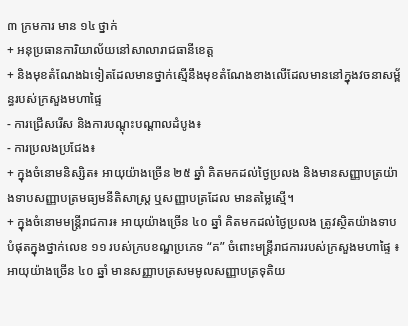៣ ក្រមការ មាន ១៤ ថ្នាក់
+ អនុប្រធានការិយាល័យនៅសាលារាជធានីខេត្ត
+ និងមុខតំណែងឯទៀតដែលមានថ្នាក់ស្មើនឹងមុខតំណែងខាងលើដែលមាននៅក្នុងវចនាសម្ព័ន្ធរបស់ក្រសួងមហាផ្ទៃ
- ការជ្រើសរើស និងការបណ្តុះបណ្តាលដំបូង៖
- ការប្រលងប្រជែង៖
+ ក្នុងចំនោមនិស្សិត៖ អាយុយ៉ាងច្រើន ២៥ ឆ្នាំ គិតមកដល់ថ្ងៃប្រលង និងមានសញ្ញាបត្រយ៉ាងទាបសញ្ញាបត្រមធ្យមនីតិសាស្ត្រ ឬសញ្ញាបត្រដែល មានតម្លៃស្មើ។
+ ក្នុងចំនោមមន្ត្រីរាជការ៖ អាយុយ៉ាងច្រើន ៤០ ឆ្នាំ គិតមកដល់ថ្ងៃប្រលង ត្រូវស្ថិតយ៉ាងទាបបំផុតក្នុងថ្នាក់លេខ ១១ របស់ក្របខណ្ឌប្រភេទ “គ” ចំពោះមន្ត្រីរាជការរបស់ក្រសួងមហាផ្ទៃ ៖ អាយុយ៉ាងច្រើន ៤០ ឆ្នាំ មានសញ្ញាបត្រសមមូលសញ្ញាបត្រទុតិយ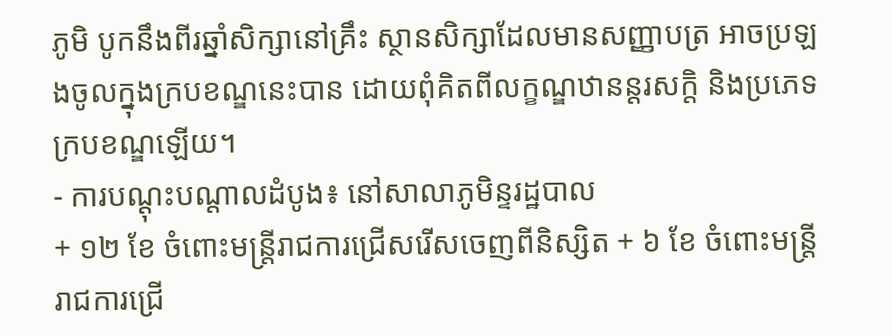ភូមិ បូកនឹងពីរឆ្នាំសិក្សានៅគ្រឹះ ស្ថានសិក្សាដែលមានសញ្ញាបត្រ អាចប្រឡងចូលក្នុងក្របខណ្ឌនេះបាន ដោយពុំគិតពីលក្ខណ្ឌឋានន្តរសក្តិ និងប្រភេទ ក្របខណ្ឌឡើយ។
- ការបណ្តុះបណ្តាលដំបូង៖ នៅសាលាភូមិន្ទរដ្ឋបាល
+ ១២ ខែ ចំពោះមន្ត្រីរាជការជ្រើសរើសចេញពីនិស្សិត + ៦ ខែ ចំពោះមន្ត្រីរាជការជ្រើ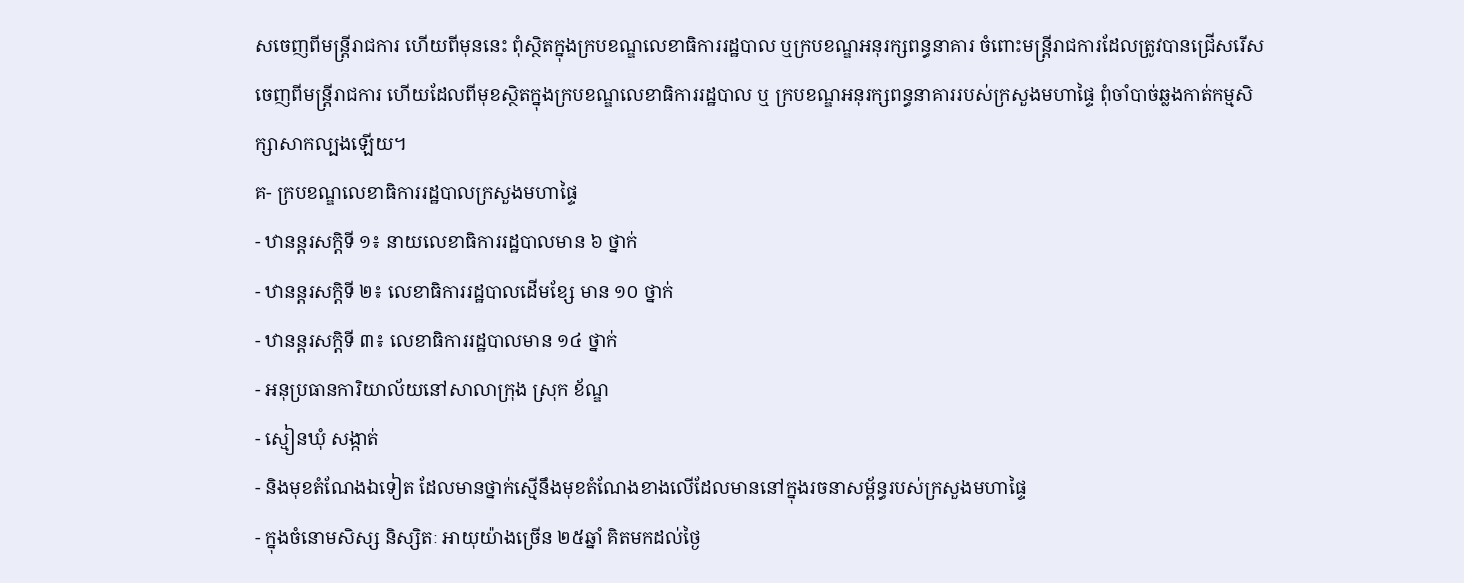សចេញពីមន្ត្រីរាជការ ហើយពីមុននេះ ពុំស្ថិតក្នុងក្របខណ្ឌលេខាធិការរដ្ឋបាល ឬក្របខណ្ឌអនុរក្សពន្ធនាគារ ចំពោះមន្ត្រីរាជការដែលត្រូវបានជ្រើសរើសចេញពីមន្ត្រីរាជការ ហើយដែលពីមុខស្ថិតក្នុងក្របខណ្ឌលេខាធិការរដ្ឋបាល ឬ ក្របខណ្ឌអនុរក្សពន្ធនាគាររបស់ក្រសួងមហាផ្ទៃ ពុំចាំបាច់ឆ្លងកាត់កម្មសិក្សាសាកល្បងឡើយ។
គ- ក្របខណ្ឌលេខាធិការរដ្ឋបាលក្រសួងមហាផ្ទៃ
- ឋានន្តរសក្តិទី ១៖ នាយលេខាធិការរដ្ឋបាលមាន ៦ ថ្នាក់
- ឋានន្តរសក្តិទី ២៖ លេខាធិការរដ្ឋបាលដើមខ្សែ មាន ១០ ថ្នាក់
- ឋានន្តរសក្តិទី ៣៖ លេខាធិការរដ្ឋបាលមាន ១៤ ថ្នាក់
- អនុប្រធានការិយាល័យនៅសាលាក្រុង ស្រុក ខ័ណ្ឌ
- ស្មៀនឃុំ សង្កាត់
- និងមុខតំណែងឯទៀត ដែលមានថ្នាក់ស្មើនឹងមុខតំណែងខាងលើដែលមាននៅក្នុងរចនាសម្ព័ន្ធរបស់ក្រសួងមហាផ្ទៃ
- ក្នុងចំនោមសិស្ស និស្សិតៈ អាយុយ៉ាងច្រើន ២៥ឆ្នាំ គិតមកដល់ថ្ងៃ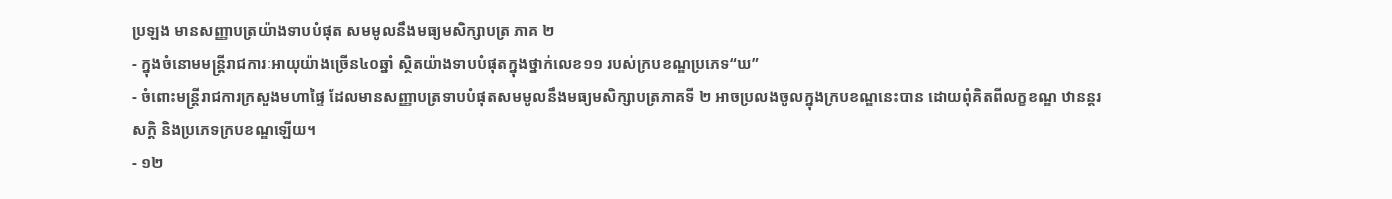ប្រឡង មានសញ្ញាបត្រយ៉ាងទាបបំផុត សមមូលនឹងមធ្យមសិក្សាបត្រ ភាគ ២
- ក្នុងចំនោមមន្ត្រីរាជការៈអាយុយ៉ាងច្រើន៤០ឆ្នាំ ស្ថិតយ៉ាងទាបបំផុតក្នុងថ្នាក់លេខ១១ របស់ក្របខណ្ឌប្រភេទ“ឃ”
- ចំពោះមន្ត្រីរាជការក្រសួងមហាផ្ទៃ ដែលមានសញ្ញាបត្រទាបបំផុតសមមូលនឹងមធ្យមសិក្សាបត្រភាគទី ២ អាចប្រលងចូលក្នុងក្របខណ្ឌនេះបាន ដោយពុំគិតពីលក្ខខណ្ឌ ឋានន្តរសក្តិ និងប្រភេទក្របខណ្ឌឡើយ។
- ១២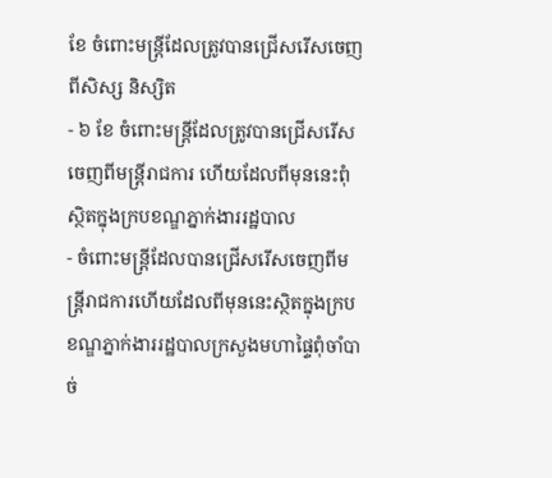ខែ ចំពោះមន្ត្រីដែលត្រូវបានជ្រើសរើសចេញពីសិស្ស និស្សិត
- ៦ ខែ ចំពោះមន្ត្រីដែលត្រូវបានជ្រើសរើសចេញពីមន្ត្រីរាជការ ហើយដែលពីមុននេះពុំស្ថិតក្នុងក្របខណ្ឌភ្នាក់ងាររដ្ឋបាល
- ចំពោះមន្ត្រីដែលបានជ្រើសរើសចេញពីមន្ត្រីរាជការហើយដែលពីមុននេះស្ថិតក្នុងក្របខណ្ឌភ្នាក់ងាររដ្ឋបាលក្រសួងមហាផ្ទៃពុំចាំបាច់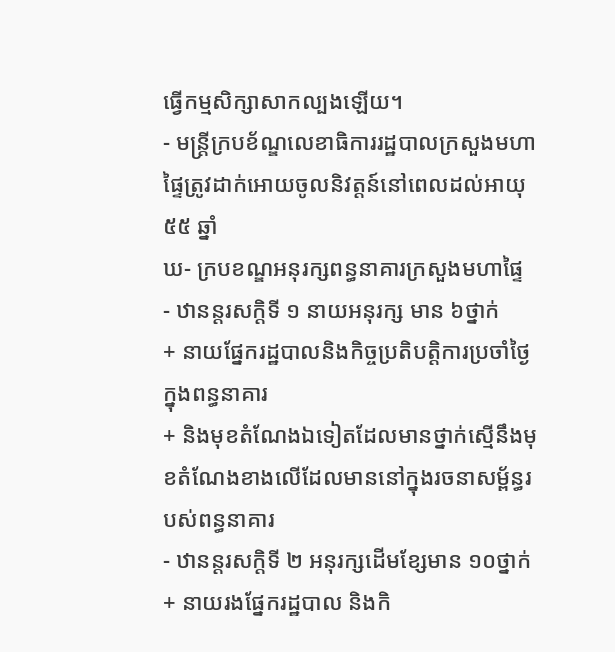ធ្វើកម្មសិក្សាសាកល្បងឡើយ។
- មន្ត្រីក្របខ័ណ្ឌលេខាធិការរដ្ឋបាលក្រសួងមហាផ្ទៃត្រូវដាក់អោយចូលនិវត្តន៍នៅពេលដល់អាយុ ៥៥ ឆ្នាំ
ឃ- ក្របខណ្ឌអនុរក្សពន្ធនាគារក្រសួងមហាផ្ទៃ
- ឋានន្តរសក្តិទី ១ នាយអនុរក្ស មាន ៦ថ្នាក់
+ នាយផ្នែករដ្ឋបាលនិងកិច្ចប្រតិបត្តិការប្រចាំថ្ងៃក្នុងពន្ធនាគារ
+ និងមុខតំណែងឯទៀតដែលមានថ្នាក់ស្មើនឹងមុខតំណែងខាងលើដែលមាននៅក្នុងរចនាសម្ព័ន្ធរបស់ពន្ធនាគារ
- ឋានន្តរសក្តិទី ២ អនុរក្សដើមខ្សែមាន ១០ថ្នាក់
+ នាយរងផ្នែករដ្ឋបាល និងកិ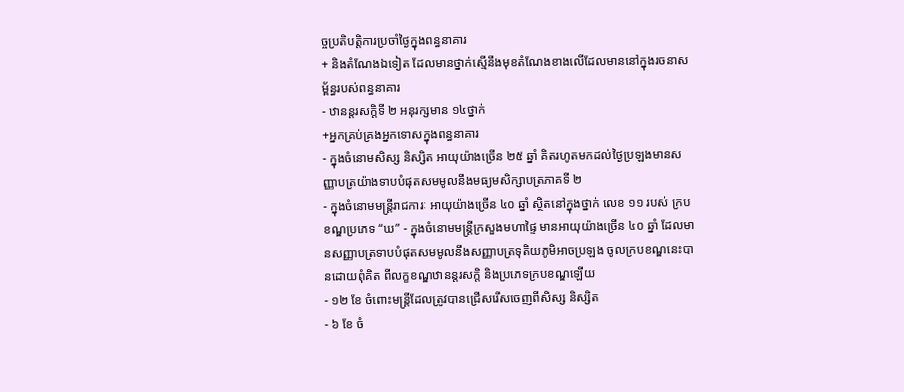ច្ចប្រតិបត្តិការប្រចាំថ្ងៃក្នុងពន្ធនាគារ
+ និងតំណែងឯទៀត ដែលមានថ្នាក់ស្មើនឹងមុខតំណែងខាងលើដែលមាននៅក្នុងរចនាសម្ព័ន្ធរបស់ពន្ធនាគារ
- ឋានន្តរសក្តិទី ២ អនុរក្សមាន ១៤ថ្នាក់
+អ្នកគ្រប់គ្រងអ្នកទោសក្នុងពន្ធនាគារ
- ក្នុងចំនោមសិស្ស និស្សិត អាយុយ៉ាងច្រើន ២៥ ឆ្នាំ គិតរហូតមកដល់ថ្ងៃប្រឡងមានសញ្ញាបត្រយ៉ាងទាបបំផុតសមមូលនឹងមធ្យមសិក្សាបត្រភាគទី ២
- ក្នុងចំនោមមន្ត្រីរាជការៈ អាយុយ៉ាងច្រើន ៤០ ឆ្នាំ ស្ថិតនៅក្នុងថ្នាក់ លេខ ១១ របស់ ក្របខណ្ឌប្រភេទ “ឃ” - ក្នុងចំនោមមន្ត្រីក្រសួងមហាផ្ទៃ មានអាយុយ៉ាងច្រើន ៤០ ឆ្នាំ ដែលមានសញ្ញាបត្រទាបបំផុតសមមូលនឹងសញ្ញាបត្រទុតិយភូមិអាចប្រឡង ចូលក្របខណ្ឌនេះបានដោយពុំគិត ពីលក្ខខណ្ឌឋានន្តរសក្តិ និងប្រភេទក្របខណ្ឌឡើយ
- ១២ ខែ ចំពោះមន្ត្រីដែលត្រូវបានជ្រើសរើសចេញពីសិស្ស និស្សិត
- ៦ ខែ ចំ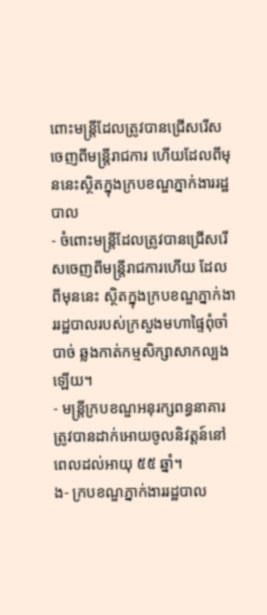ពោះមន្ត្រីដែលត្រូវបានជ្រើសរើសចេញពីមន្ត្រីរាជការ ហើយដែលពីមុននេះស្ថិតក្នុងក្របខណ្ឌភ្នាក់ងាររដ្ឋបាល
- ចំពោះមន្ត្រីដែលត្រូវបានជ្រើសរើសចេញពីមន្ត្រីរាជការហើយ ដែលពីមុននេះ ស្ថិតក្នុងក្របខណ្ឌភ្នាក់ងាររដ្ឋបាលរបស់ក្រសួងមហាផ្ទៃពុំចាំបាច់ ឆ្លងកាត់កម្មសិក្សាសាកល្បងឡើយ។
- មន្ត្រីក្របខណ្ឌអនុរក្សពន្ធនាគារ ត្រូវបានដាក់អោយចូលនិវត្តន៍នៅពេលដល់អាយុ ៥៥ ឆ្នាំ។
ង- ក្របខណ្ឌភ្នាក់ងាររដ្ឋបាល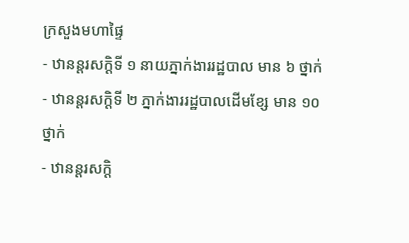ក្រសួងមហាផ្ទៃ
- ឋានន្តរសក្តិទី ១ នាយភ្នាក់ងាររដ្ឋបាល មាន ៦ ថ្នាក់
- ឋានន្តរសក្តិទី ២ ភ្នាក់ងាររដ្ឋបាលដើមខ្សែ មាន ១០ ថ្នាក់
- ឋានន្តរសក្តិ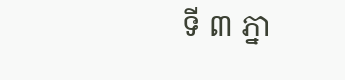ទី ៣ ភ្នា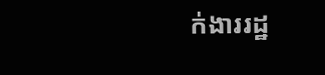ក់ងាររដ្ឋ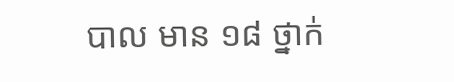បាល មាន ១៨ ថ្នាក់